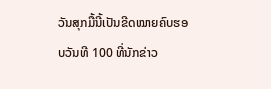ວັນສຸກມື້ນີ້ເປັນຂີດໝາຍຄົບຮອບວັນທີ 100 ທີ່ນັກຂ່າວ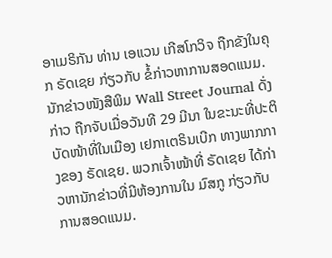ອາເມຣິກັນ ທ່ານ ເອແວນ ເກີສໂກວິຈ ຖືກຂັງໃນຄຸກ ຣັດເຊຍ ກ່ຽວກັບ ຂໍ້ກ່າວຫາການສອດແນມ.
ນັກຂ່າວໜັງສືພິມ Wall Street Journal ດັ່ງກ່າວ ຖືກຈັບເມື່ອວັນທີ 29 ມີນາ ໃນຂະນະທີ່ປະຕິບັດໜ້າທີ່ໃນເມືອງ ເຢກາເຕຣິນເບີກ ທາງພາກກາງຂອງ ຣັດເຊຍ. ພວກເຈົ້າໜ້າທີ່ ຣັດເຊຍ ໄດ້ກ່າວຫານັກຂ່າວທີ່ມີຫ້ອງການໃນ ມົສກູ ກ່ຽວກັບ ການສອດແນມ.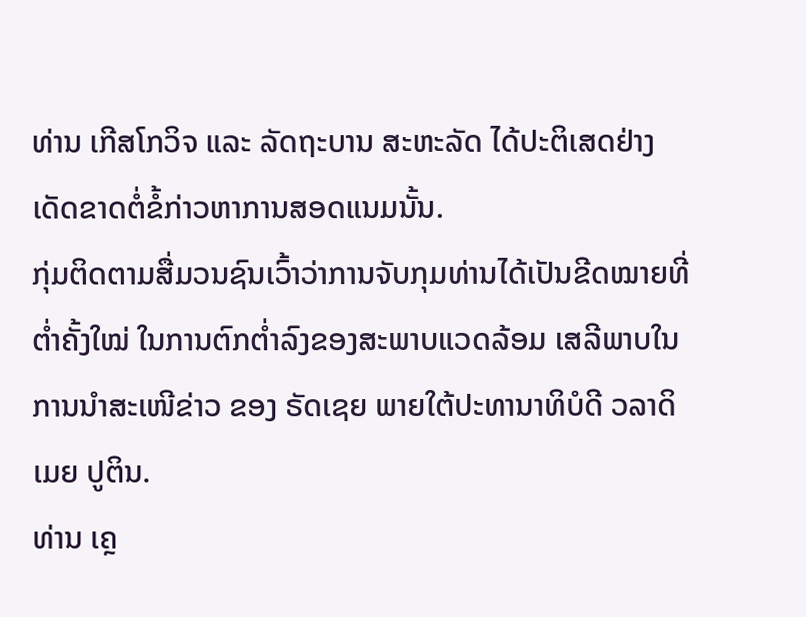ທ່ານ ເກີສໂກວິຈ ແລະ ລັດຖະບານ ສະຫະລັດ ໄດ້ປະຕິເສດຢ່າງເດັດຂາດຕໍ່ຂໍ້ກ່າວຫາການສອດແນມນັ້ນ.
ກຸ່ມຕິດຕາມສື່ມວນຊົນເວົ້າວ່າການຈັບກຸມທ່ານໄດ້ເປັນຂີດໝາຍທີ່ຕ່ຳຄັ້ງໃໝ່ ໃນການຕົກຕ່ຳລົງຂອງສະພາບແວດລ້ອມ ເສລີພາບໃນການນຳສະເໜີຂ່າວ ຂອງ ຣັດເຊຍ ພາຍໃຕ້ປະທານາທິບໍດີ ວລາດິເມຍ ປູຕິນ.
ທ່ານ ເຄຼ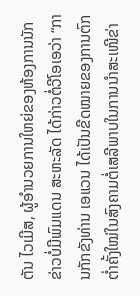ຕັນ ໄວເມີສ, ຜູ້ອຳນວຍການໃຫຍ່ຂອງຫ້ອງການນັກຂ່າວບໍ່ມີພົມແດນ ສະຫະລັດ ໄດ້ກ່າວຕໍ່ວີໂອເອວ່າ “ການກັກຂັງທ່ານ ເອແວນ ໄດ້ເປັນຂີດໝາຍຂອງການຕົກຕ່ຳຄັ້ງໃໝ່ໃນສົງຄາມຕໍ່ເສລີພາບໃນການນຳສະເໜີຂ່າ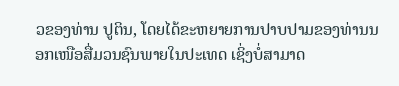ວຂອງທ່ານ ປູຕິນ, ໂດຍໄດ້ຂະຫຍາຍການປາບປາມຂອງທ່ານນອກເໜືອສື່ມວນຊົນພາຍໃນປະເທດ ເຊິ່ງບໍ່ສາມາດ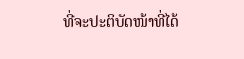ທີ່ຈະປະຕິບັດໜ້າທີ່ໄດ້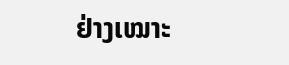ຢ່າງເໝາະ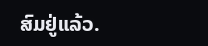ສົມຢູ່ແລ້ວ.